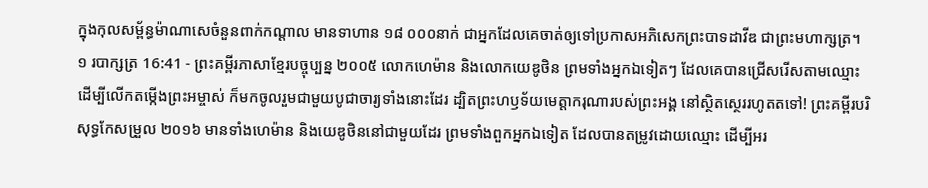ក្នុងកុលសម្ព័ន្ធម៉ាណាសេចំនួនពាក់កណ្ដាល មានទាហាន ១៨ ០០០នាក់ ជាអ្នកដែលគេចាត់ឲ្យទៅប្រកាសអភិសេកព្រះបាទដាវីឌ ជាព្រះមហាក្សត្រ។
១ របាក្សត្រ 16:41 - ព្រះគម្ពីរភាសាខ្មែរបច្ចុប្បន្ន ២០០៥ លោកហេម៉ាន និងលោកយេឌូថិន ព្រមទាំងអ្នកឯទៀតៗ ដែលគេបានជ្រើសរើសតាមឈ្មោះ ដើម្បីលើកតម្កើងព្រះអម្ចាស់ ក៏មកចូលរួមជាមួយបូជាចារ្យទាំងនោះដែរ ដ្បិតព្រះហឫទ័យមេត្តាករុណារបស់ព្រះអង្គ នៅស្ថិតស្ថេររហូតតទៅ! ព្រះគម្ពីរបរិសុទ្ធកែសម្រួល ២០១៦ មានទាំងហេម៉ាន និងយេឌូថិននៅជាមួយដែរ ព្រមទាំងពួកអ្នកឯទៀត ដែលបានតម្រូវដោយឈ្មោះ ដើម្បីអរ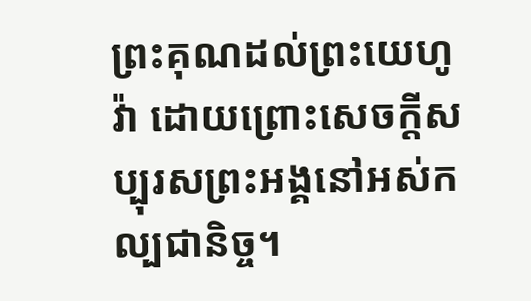ព្រះគុណដល់ព្រះយេហូវ៉ា ដោយព្រោះសេចក្ដីសប្បុរសព្រះអង្គនៅអស់កល្បជានិច្ច។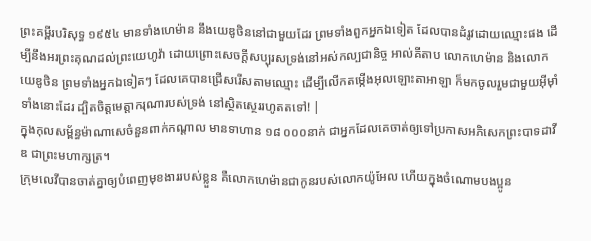ព្រះគម្ពីរបរិសុទ្ធ ១៩៥៤ មានទាំងហេម៉ាន នឹងយេឌូថិននៅជាមួយដែរ ព្រមទាំងពួកអ្នកឯទៀត ដែលបានដំរូវដោយឈ្មោះផង ដើម្បីនឹងអរព្រះគុណដល់ព្រះយេហូវ៉ា ដោយព្រោះសេចក្ដីសប្បុរសទ្រង់នៅអស់កល្បជានិច្ច អាល់គីតាប លោកហេម៉ាន និងលោកយេឌូថិន ព្រមទាំងអ្នកឯទៀតៗ ដែលគេបានជ្រើសរើសតាមឈ្មោះ ដើម្បីលើកតម្កើងអុលឡោះតាអាឡា ក៏មកចូលរួមជាមួយអ៊ីមុាំទាំងនោះដែរ ដ្បិតចិត្តមេត្តាករុណារបស់ទ្រង់ នៅស្ថិតស្ថេររហូតតទៅ! |
ក្នុងកុលសម្ព័ន្ធម៉ាណាសេចំនួនពាក់កណ្ដាល មានទាហាន ១៨ ០០០នាក់ ជាអ្នកដែលគេចាត់ឲ្យទៅប្រកាសអភិសេកព្រះបាទដាវីឌ ជាព្រះមហាក្សត្រ។
ក្រុមលេវីបានចាត់គ្នាឲ្យបំពេញមុខងាររបស់ខ្លួន គឺលោកហេម៉ានជាកូនរបស់លោកយ៉ូអែល ហើយក្នុងចំណោមបងប្អូន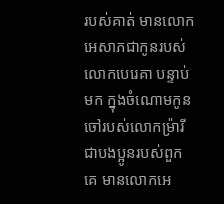របស់គាត់ មានលោកអេសាភជាកូនរបស់លោកបេរេគា បន្ទាប់មក ក្នុងចំណោមកូនចៅរបស់លោកម៉្រារី ជាបងប្អូនរបស់ពួកគេ មានលោកអេ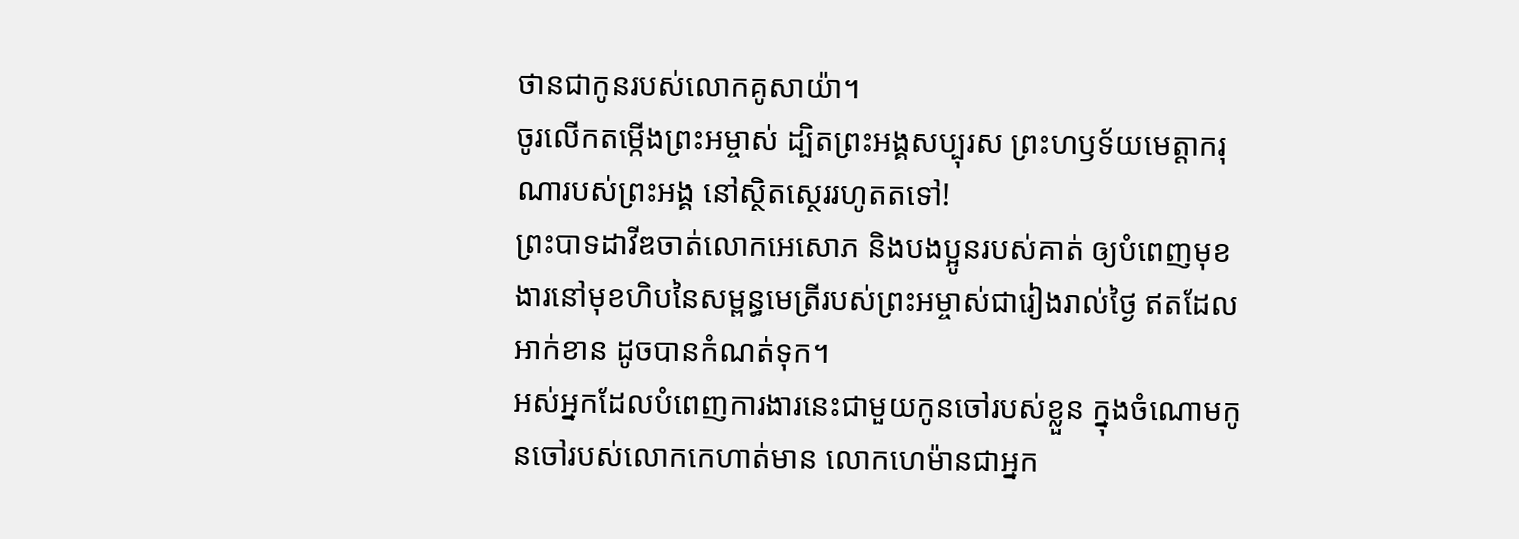ថានជាកូនរបស់លោកគូសាយ៉ា។
ចូរលើកតម្កើងព្រះអម្ចាស់ ដ្បិតព្រះអង្គសប្បុរស ព្រះហឫទ័យមេត្តាករុណារបស់ព្រះអង្គ នៅស្ថិតស្ថេររហូតតទៅ!
ព្រះបាទដាវីឌចាត់លោកអេសោភ និងបងប្អូនរបស់គាត់ ឲ្យបំពេញមុខងារនៅមុខហិបនៃសម្ពន្ធមេត្រីរបស់ព្រះអម្ចាស់ជារៀងរាល់ថ្ងៃ ឥតដែលអាក់ខាន ដូចបានកំណត់ទុក។
អស់អ្នកដែលបំពេញការងារនេះជាមួយកូនចៅរបស់ខ្លួន ក្នុងចំណោមកូនចៅរបស់លោកកេហាត់មាន លោកហេម៉ានជាអ្នក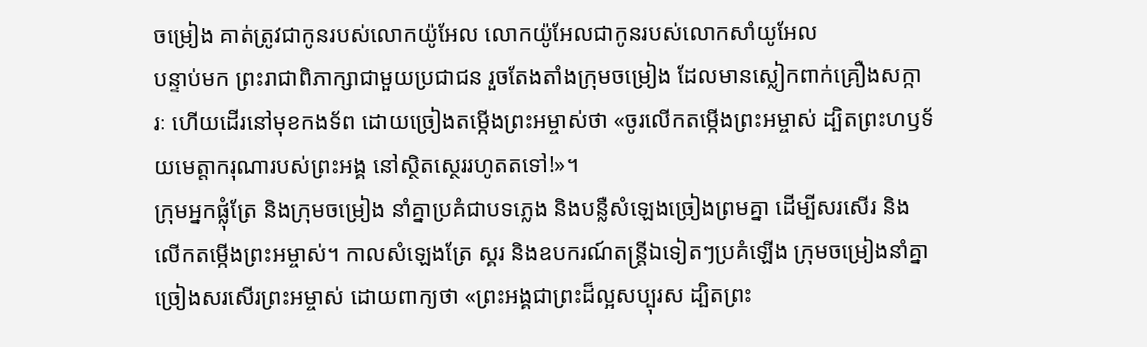ចម្រៀង គាត់ត្រូវជាកូនរបស់លោកយ៉ូអែល លោកយ៉ូអែលជាកូនរបស់លោកសាំយូអែល
បន្ទាប់មក ព្រះរាជាពិភាក្សាជាមួយប្រជាជន រួចតែងតាំងក្រុមចម្រៀង ដែលមានស្លៀកពាក់គ្រឿងសក្ការៈ ហើយដើរនៅមុខកងទ័ព ដោយច្រៀងតម្កើងព្រះអម្ចាស់ថា «ចូរលើកតម្កើងព្រះអម្ចាស់ ដ្បិតព្រះហឫទ័យមេត្តាករុណារបស់ព្រះអង្គ នៅស្ថិតស្ថេររហូតតទៅ!»។
ក្រុមអ្នកផ្លុំត្រែ និងក្រុមចម្រៀង នាំគ្នាប្រគំជាបទភ្លេង និងបន្លឺសំឡេងច្រៀងព្រមគ្នា ដើម្បីសរសើរ និងលើកតម្កើងព្រះអម្ចាស់។ កាលសំឡេងត្រែ ស្គរ និងឧបករណ៍តន្ត្រីឯទៀតៗប្រគំឡើង ក្រុមចម្រៀងនាំគ្នាច្រៀងសរសើរព្រះអម្ចាស់ ដោយពាក្យថា «ព្រះអង្គជាព្រះដ៏ល្អសប្បុរស ដ្បិតព្រះ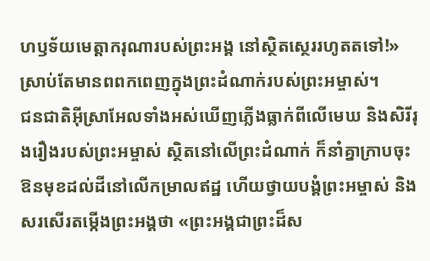ហឫទ័យមេត្តាករុណារបស់ព្រះអង្គ នៅស្ថិតស្ថេររហូតតទៅ!» ស្រាប់តែមានពពកពេញក្នុងព្រះដំណាក់របស់ព្រះអម្ចាស់។
ជនជាតិអ៊ីស្រាអែលទាំងអស់ឃើញភ្លើងធ្លាក់ពីលើមេឃ និងសិរីរុងរឿងរបស់ព្រះអម្ចាស់ ស្ថិតនៅលើព្រះដំណាក់ ក៏នាំគ្នាក្រាបចុះ ឱនមុខដល់ដីនៅលើកម្រាលឥដ្ឋ ហើយថ្វាយបង្គំព្រះអម្ចាស់ និងសរសើរតម្កើងព្រះអង្គថា «ព្រះអង្គជាព្រះដ៏ស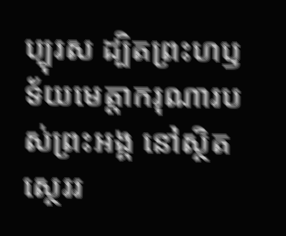ប្បុរស ដ្បិតព្រះហឫទ័យមេត្តាករុណារបស់ព្រះអង្គ នៅស្ថិតស្ថេររ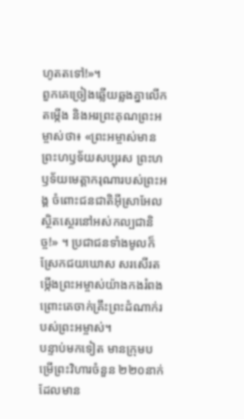ហូតតទៅ!»។
ពួកគេច្រៀងឆ្លើយឆ្លងគ្នាលើកតម្កើង និងអរព្រះគុណព្រះអម្ចាស់ថា៖ «ព្រះអម្ចាស់មានព្រះហឫទ័យសប្បុរស ព្រះហឫទ័យមេត្តាករុណារបស់ព្រះអង្គ ចំពោះជនជាតិអ៊ីស្រាអែល ស្ថិតស្ថេរនៅអស់កល្បជានិច្ច!» ។ ប្រជាជនទាំងមូលក៏ស្រែកជយឃោស សរសើរតម្កើងព្រះអម្ចាស់យ៉ាងកងរំពង ព្រោះគេចាក់គ្រឹះព្រះដំណាក់របស់ព្រះអម្ចាស់។
បន្ទាប់មកទៀត មានក្រុមបម្រើព្រះវិហារចំនួន ២២០នាក់ ដែលមាន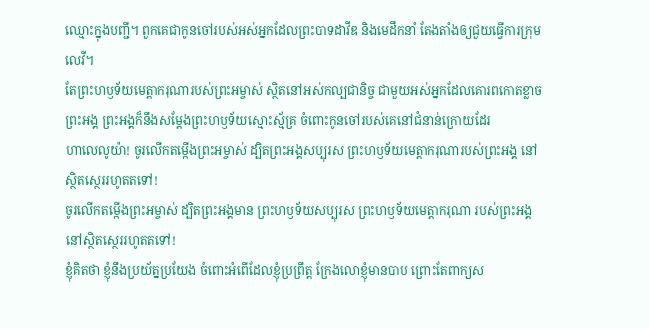ឈ្មោះក្នុងបញ្ជី។ ពួកគេជាកូនចៅរបស់អស់អ្នកដែលព្រះបាទដាវីឌ និងមេដឹកនាំ តែងតាំងឲ្យជួយធ្វើការក្រុមលេវី។
តែព្រះហឫទ័យមេត្តាករុណារបស់ព្រះអម្ចាស់ ស្ថិតនៅអស់កល្បជានិច្ច ជាមួយអស់អ្នកដែលគោរពកោតខ្លាចព្រះអង្គ ព្រះអង្គក៏នឹងសម្តែងព្រះហឫទ័យស្មោះស្ម័គ្រ ចំពោះកូនចៅរបស់គេនៅជំនាន់ក្រោយដែរ
ហាលេលូយ៉ា! ចូរលើកតម្កើងព្រះអម្ចាស់ ដ្បិតព្រះអង្គសប្បុរស ព្រះហឫទ័យមេត្តាករុណារបស់ព្រះអង្គ នៅស្ថិតស្ថេររហូតតទៅ!
ចូរលើកតម្កើងព្រះអម្ចាស់ ដ្បិតព្រះអង្គមាន ព្រះហឫទ័យសប្បុរស ព្រះហឫទ័យមេត្តាករុណា របស់ព្រះអង្គនៅស្ថិតស្ថេររហូតតទៅ!
ខ្ញុំគិតថា ខ្ញុំនឹងប្រយ័ត្នប្រយែង ចំពោះអំពើដែលខ្ញុំប្រព្រឹត្ត ក្រែងលោខ្ញុំមានបាប ព្រោះតែពាក្យស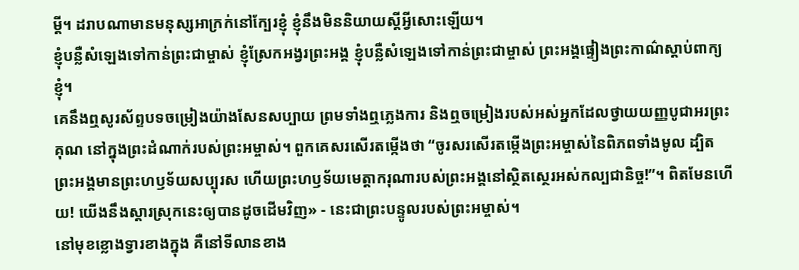ម្ដី។ ដរាបណាមានមនុស្សអាក្រក់នៅក្បែរខ្ញុំ ខ្ញុំនឹងមិននិយាយស្ដីអ្វីសោះឡើយ។
ខ្ញុំបន្លឺសំឡេងទៅកាន់ព្រះជាម្ចាស់ ខ្ញុំស្រែកអង្វរព្រះអង្គ ខ្ញុំបន្លឺសំឡេងទៅកាន់ព្រះជាម្ចាស់ ព្រះអង្គផ្ទៀងព្រះកាណ៌ស្ដាប់ពាក្យខ្ញុំ។
គេនឹងឮសូរស័ព្ទបទចម្រៀងយ៉ាងសែនសប្បាយ ព្រមទាំងឮភ្លេងការ និងឮចម្រៀងរបស់អស់អ្នកដែលថ្វាយយញ្ញបូជាអរព្រះគុណ នៅក្នុងព្រះដំណាក់របស់ព្រះអម្ចាស់។ ពួកគេសរសើរតម្កើងថា “ចូរសរសើរតម្កើងព្រះអម្ចាស់នៃពិភពទាំងមូល ដ្បិតព្រះអង្គមានព្រះហឫទ័យសប្បុរស ហើយព្រះហឫទ័យមេត្តាករុណារបស់ព្រះអង្គនៅស្ថិតស្ថេរអស់កល្បជានិច្ច!”។ ពិតមែនហើយ! យើងនឹងស្ដារស្រុកនេះឲ្យបានដូចដើមវិញ» - នេះជាព្រះបន្ទូលរបស់ព្រះអម្ចាស់។
នៅមុខខ្លោងទ្វារខាងក្នុង គឺនៅទីលានខាង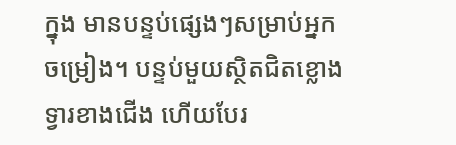ក្នុង មានបន្ទប់ផ្សេងៗសម្រាប់អ្នកចម្រៀង។ បន្ទប់មួយស្ថិតជិតខ្លោងទ្វារខាងជើង ហើយបែរ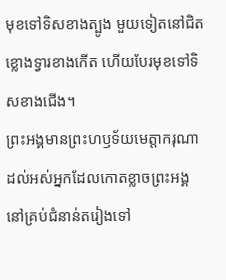មុខទៅទិសខាងត្បូង មួយទៀតនៅជិតខ្លោងទ្វារខាងកើត ហើយបែរមុខទៅទិសខាងជើង។
ព្រះអង្គមានព្រះហឫទ័យមេត្តាករុណា ដល់អស់អ្នកដែលកោតខ្លាចព្រះអង្គ នៅគ្រប់ជំនាន់តរៀងទៅ